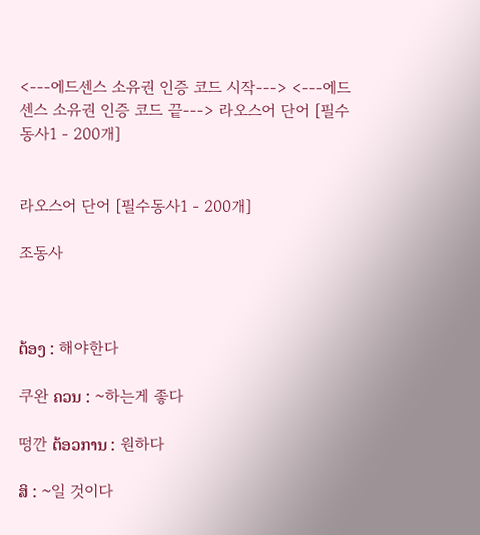<---에드센스 소유권 인증 코드 시작---> <---에드센스 소유권 인증 코드 끝---> 라오스어 단어 [필수동사1 - 200개]


라오스어 단어 [필수동사1 - 200개]

조동사



ຕ້ອງ : 해야한다

쿠완 ຄວນ : ~하는게 좋다

떵깐 ຕ້ອວການ : 원하다

ສິ : ~일 것이다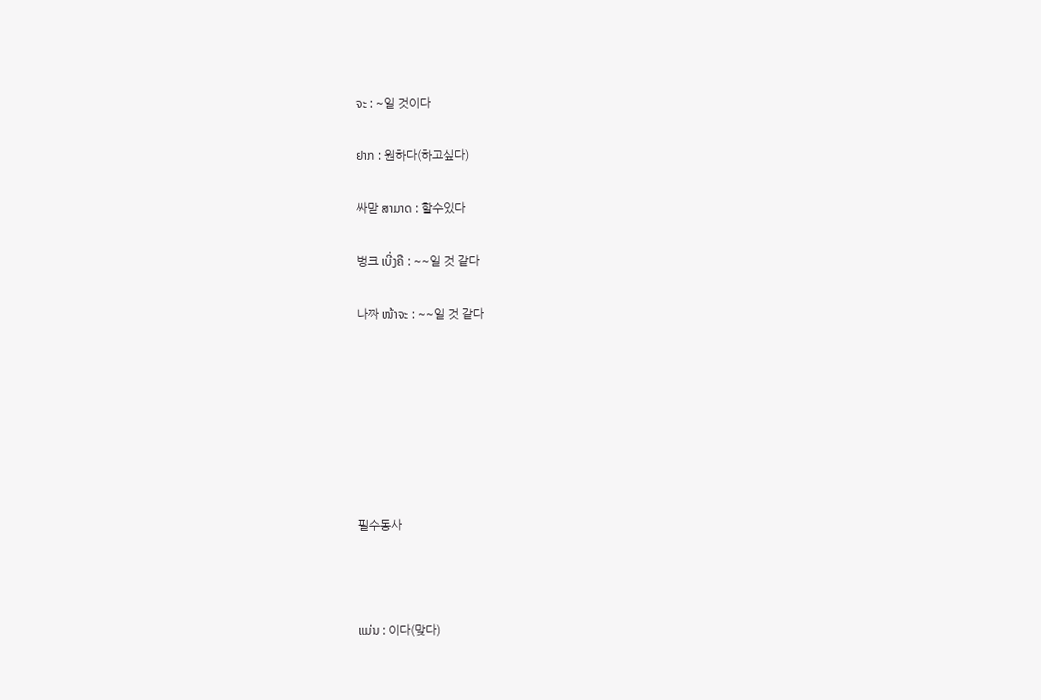ຈະ : ~일 것이다

ຢາກ : 원하다(하고싶다)

싸맏 ສາມາດ : 할수있다

벙크 ເບີ່ງຄື : ~~일 것 같다

나짜 ໜ້າຈະ : ~~일 것 같다







필수동사



ແມ່ນ : 이다(맞다)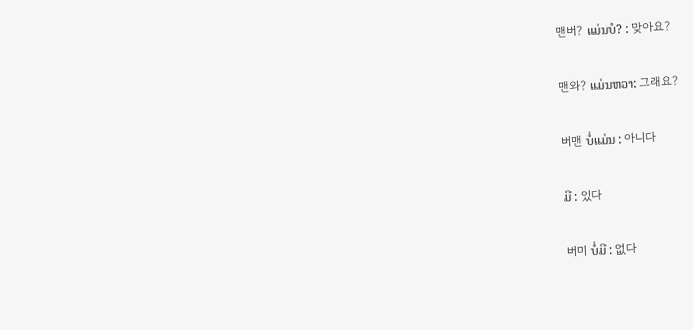맨버? ແມ່ນບໍ? : 맞아요?

맨와? ແມ່ນຫວາ: 그래요?

버맨 ບໍ່ແມ່ນ : 아니다

ມີ : 있다

버미 ບໍ່ມີ : 없다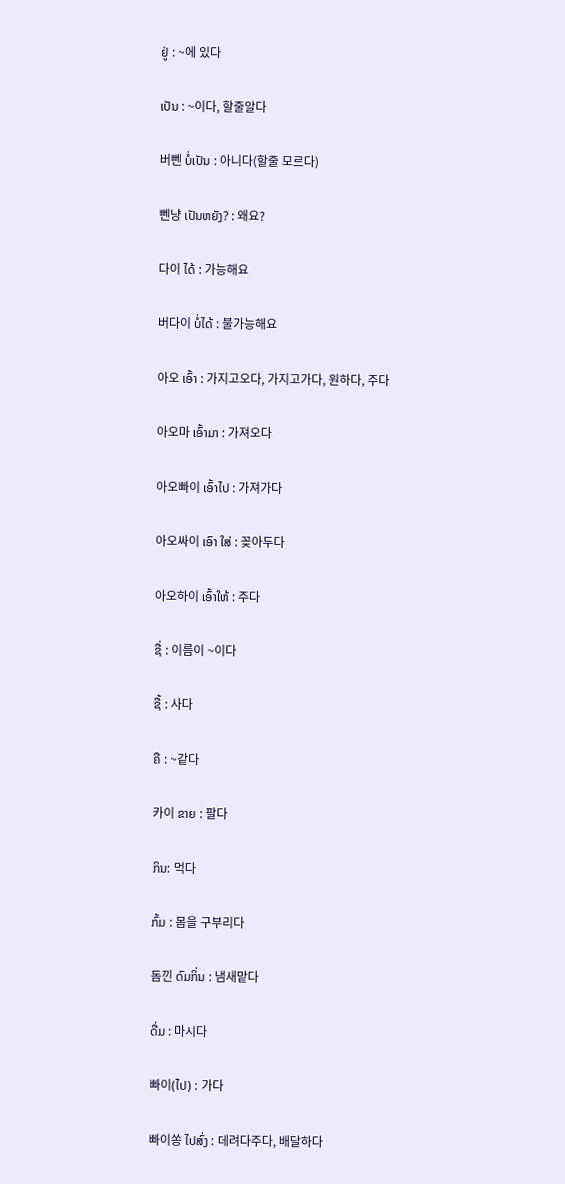ຢູ່ : ~에 있다

ເປັນ : ~이다, 할줄알다

버뻰 ບໍ່ເປັນ : 아니다(할줄 모르다)

뻰냥 ເປັນຫຍັງ? : 왜요?

다이 ໄດ້ : 가능해요

버다이 ບໍ່ໄດ້ : 불가능해요

아오 ເອົ້າ : 가지고오다, 가지고가다, 원하다, 주다

아오마 ເອົ້າມາ : 가져오다

아오빠이 ເອົ້າໄປ : 가져가다

아오싸이 ເອົາ ໃສ່ : 꽂아두다

아오하이 ເອົ້າໃຫ້ : 주다

ຊື່ : 이름이 ~이다

ຊື້ : 사다

ຄື : ~같다

카이 ຂາຍ : 팔다

ກິນ: 먹다

ກົ້ມ : 몸을 구부리다

돔낀 ດົມກິ່ນ : 냄새맡다

ດື່ມ : 마시다

빠이(ໄປ) : 가다

빠이쏭 ໄປສົ່ງ : 데려다주다, 배달하다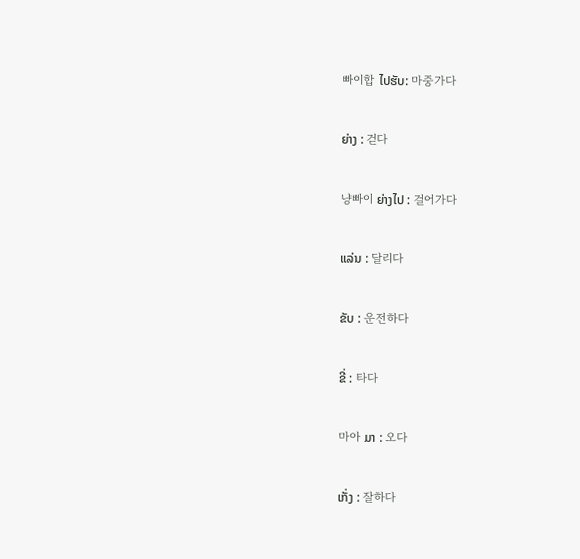빠이합 ໄປຮັບ: 마중가다

ຍ່າງ : 걷다

냥빠이 ຍ່າງໄປ : 걸어가다

ແລ່ນ : 달리다

ຂັບ : 운전하다

ຂີ່ : 타다

마아 ມາ : 오다

ເກັ່ງ : 잘하다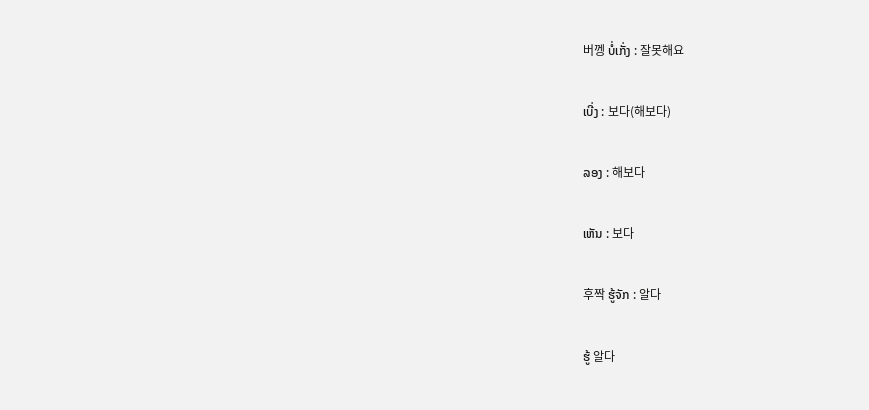버껭 ບໍ່ເກັ່ງ : 잘못해요

ເບີ່ງ : 보다(해보다)

ລອງ : 해보다

ເຫັນ : 보다

후짝 ຮູ້ຈັກ : 알다

ຮູ້ 알다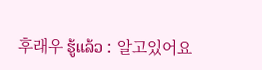후래우 ຮູ້ແລ້ວ : 알고있어요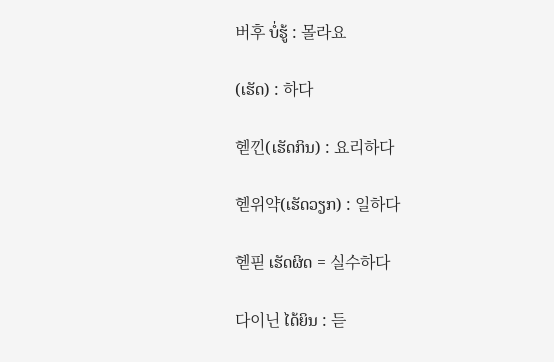버후 ບໍ່ຮູ້ : 몰라요

(ເຮັດ) : 하다

헫낀(ເຮັດກິນ) : 요리하다

헫위약(ເຮັດວຽກ) : 일하다

헫핃 ເຮັດຜິດ = 실수하다

다이닌 ໄດ້ຍິນ : 듣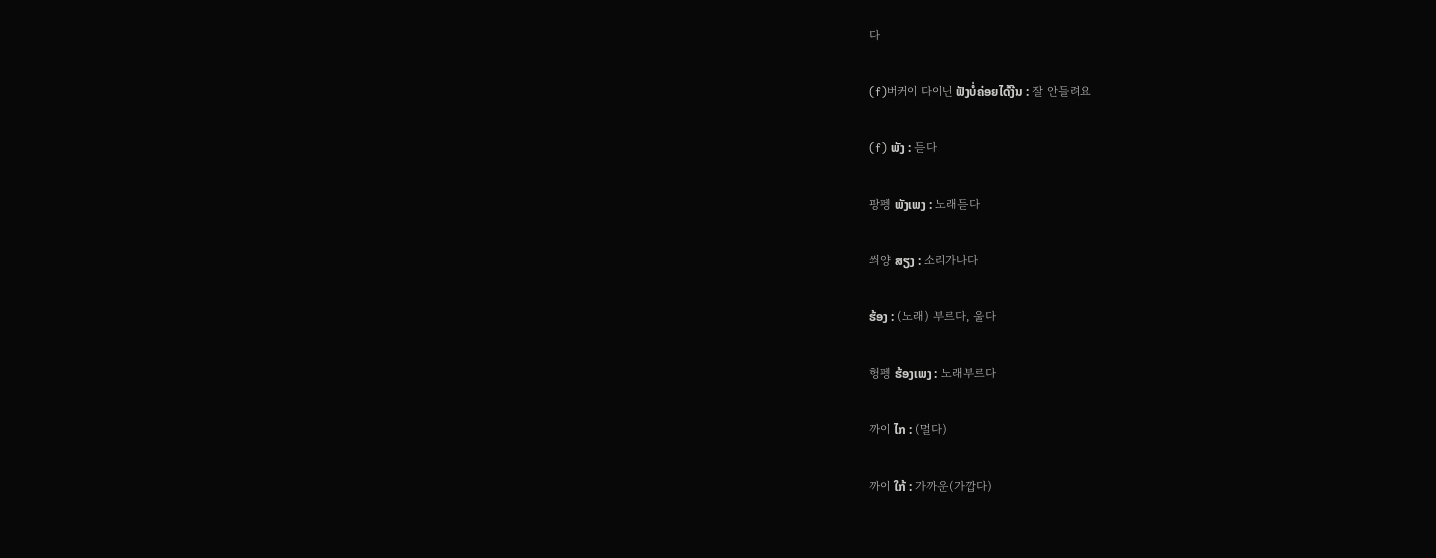다

(f)버커이 다이닌 ຟັງບໍ່ຄ່ອຍໄດ້ງີນ : 잘 안들려요

(f) ພັງ : 듣다

팡펭 ພັງເພງ : 노래듣다

씌양 ສຽງ : 소리가나다

ຮ້ອງ : (노래) 부르다, 울다

헝펭 ຮ້ອງເພງ : 노래부르다

까이 ໄກ : (멀다)

까이 ໃກ້ : 가까운(가깝다)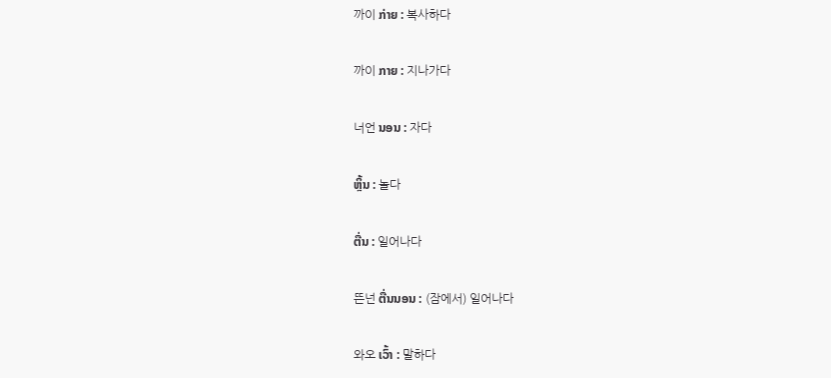까이 ກ່າຍ : 복사하다

까이 ກາຍ : 지나가다

너언 ນອນ : 자다

ຫຼິ້ນ : 놀다

ຕື່ນ : 일어나다

뜬넌 ຕື່ນນອນ : (잠에서) 일어나다

와오 ເວົ້າ : 말하다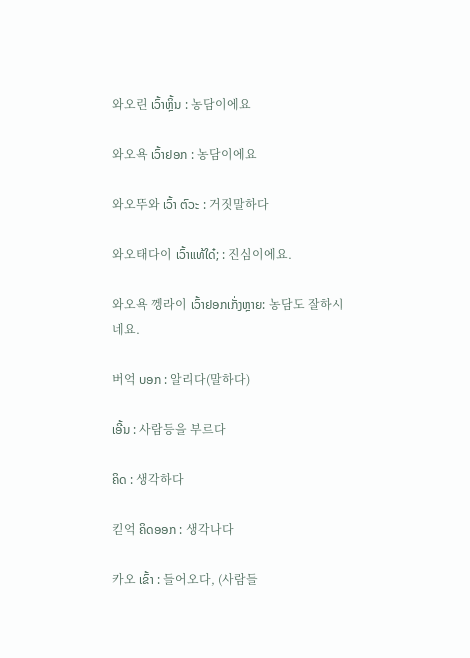와오린 ເວົ້າຫຼິ້ນ : 농담이에요

와오욕 ເວົ້າຢອກ : 농담이에요

와오뚜와 ເວົ້າ ຕົວະ : 거짓말하다

와오태다이 ເວົ້າແທ້ໃດ໋; : 진심이에요.

와오욕 껭라이 ເວົ້າຢອກເກັ່ງຫຼາຍ: 농담도 잘하시네요.

버억 ບອກ : 알리다(말하다)

ເອີ້ນ : 사람등을 부르다

ຄິດ : 생각하다

킫억 ຄິດອອກ : 생각나다

카오 ເຂົ້າ : 들어오다, (사람들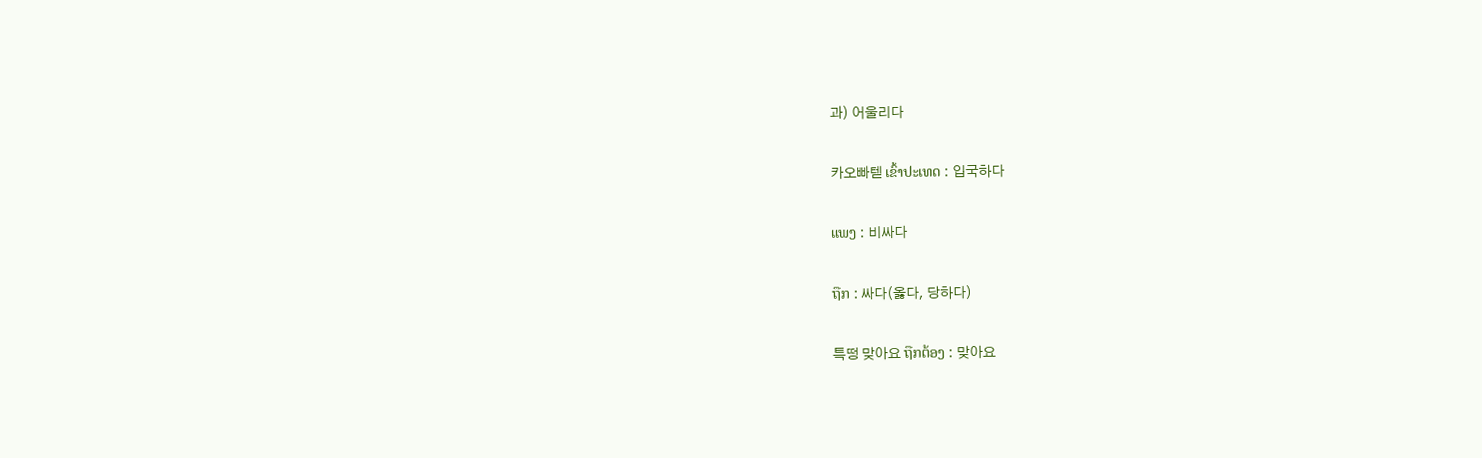과) 어울리다

카오빠텓 ເຂົ້າປະເທດ : 입국하다

ແພງ : 비싸다

ຖືກ : 싸다(옳다, 당하다)

특떵 맞아요 ຖືກຕ້ອງ : 맞아요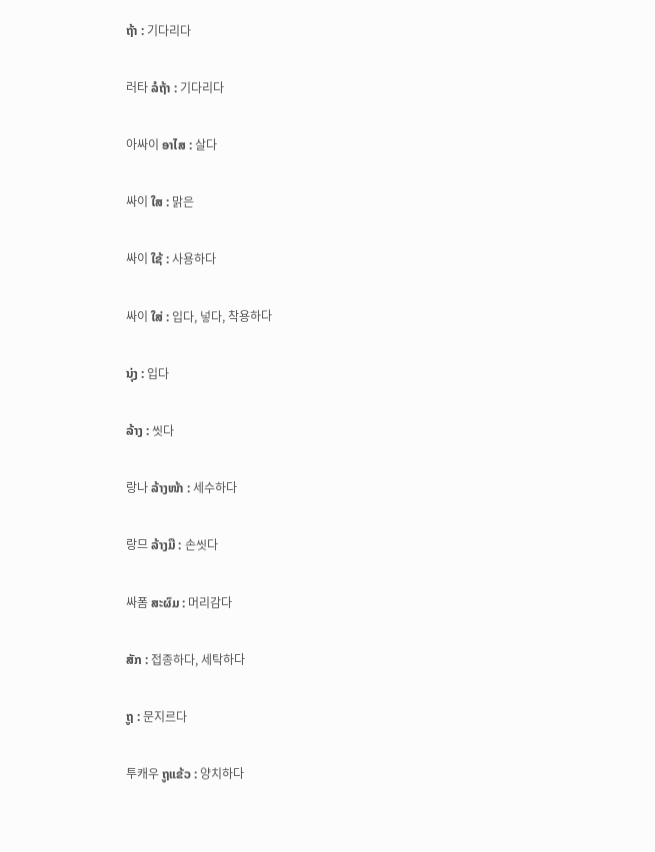ຖ້າ : 기다리다

러타 ລໍຖ້າ : 기다리다

아싸이 ອາໄສ : 살다

싸이 ໃສ : 맑은

싸이 ໃຊ້ : 사용하다

싸이 ໃສ່ : 입다, 넣다, 착용하다

ນຸ່ງ : 입다

ລ້າງ : 씻다

랑나 ລ້າງໜ້າ : 세수하다

랑므 ລ້າງມື : 손씻다

싸폼 ສະຜົມ : 머리감다

ສັກ : 접종하다, 세탁하다

ຖູ : 문지르다

투캐우 ຖູແຂ້ວ : 양치하다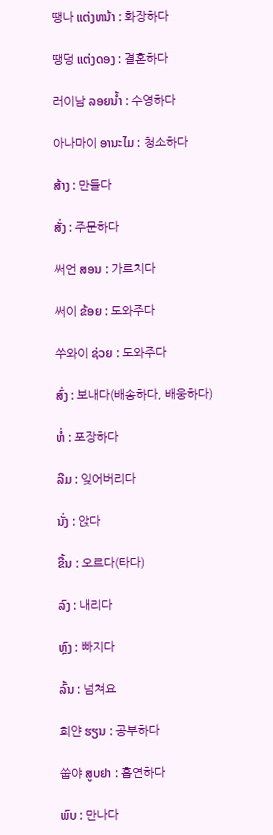땡나 ແຕ່ງຫນ້າ : 화장하다

땡덩 ແຕ່ງດອງ : 결혼하다

러이남 ລອຍນ້ຳ : 수영하다

아나마이 ອານະໄມ : 청소하다

ສ້າງ : 만들다

ສັ່ງ : 주문하다

써언 ສອນ : 가르치다

써이 ຂ້ອຍ : 도와주다

쑤와이 ຊ່ວຍ : 도와주다

ສົ່ງ : 보내다(배송하다, 배웅하다)

ຫໍ່ : 포장하다

ລືມ : 잊어버리다

ນັ່ງ : 앉다

ຂື້ນ : 오르다(타다)

ລົງ : 내리다

ຫຼົງ : 빠지다

ລົ້ນ : 넘쳐요

희얀 ຮຽນ : 공부하다

쑵야 ສູບຢາ : 흡연하다

ພົບ : 만나다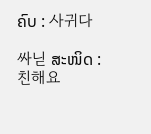ຄົບ : 사귀다

싸닏 ສະໜິດ : 친해요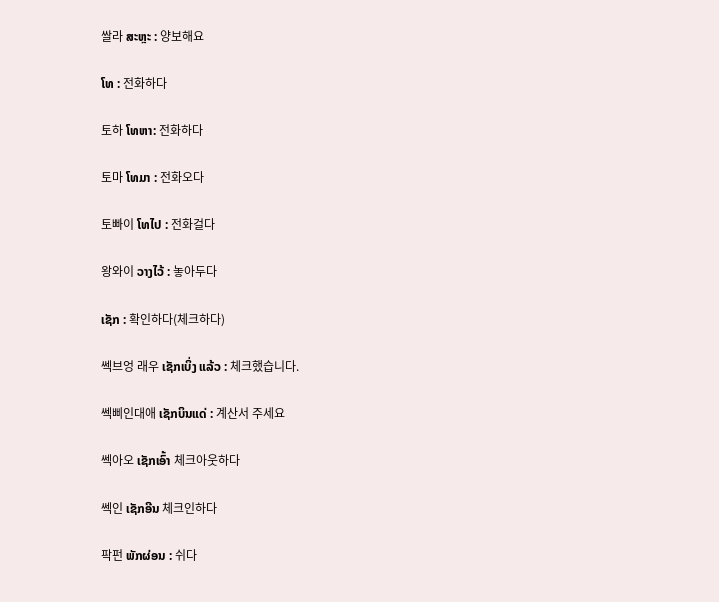쌀라 ສະຫຼະ : 양보해요

ໂທ : 전화하다

토하 ໂທຫາ: 전화하다

토마 ໂທມາ : 전화오다

토빠이 ໂທໄປ : 전화걸다

왕와이 ວາງໄວ້ : 놓아두다

ເຊັກ : 확인하다(체크하다)

쎅브엉 래우 ເຊັກເບິ່ງ ແລ້ວ : 체크했습니다.

쎅삐인대애 ເຊັກບິນແດ່ : 계산서 주세요

쎅아오 ເຊັກເອົ້າ 체크아웃하다

쎅인 ເຊັກອີນ 체크인하다

팍펀 ພັກຜ່ອນ : 쉬다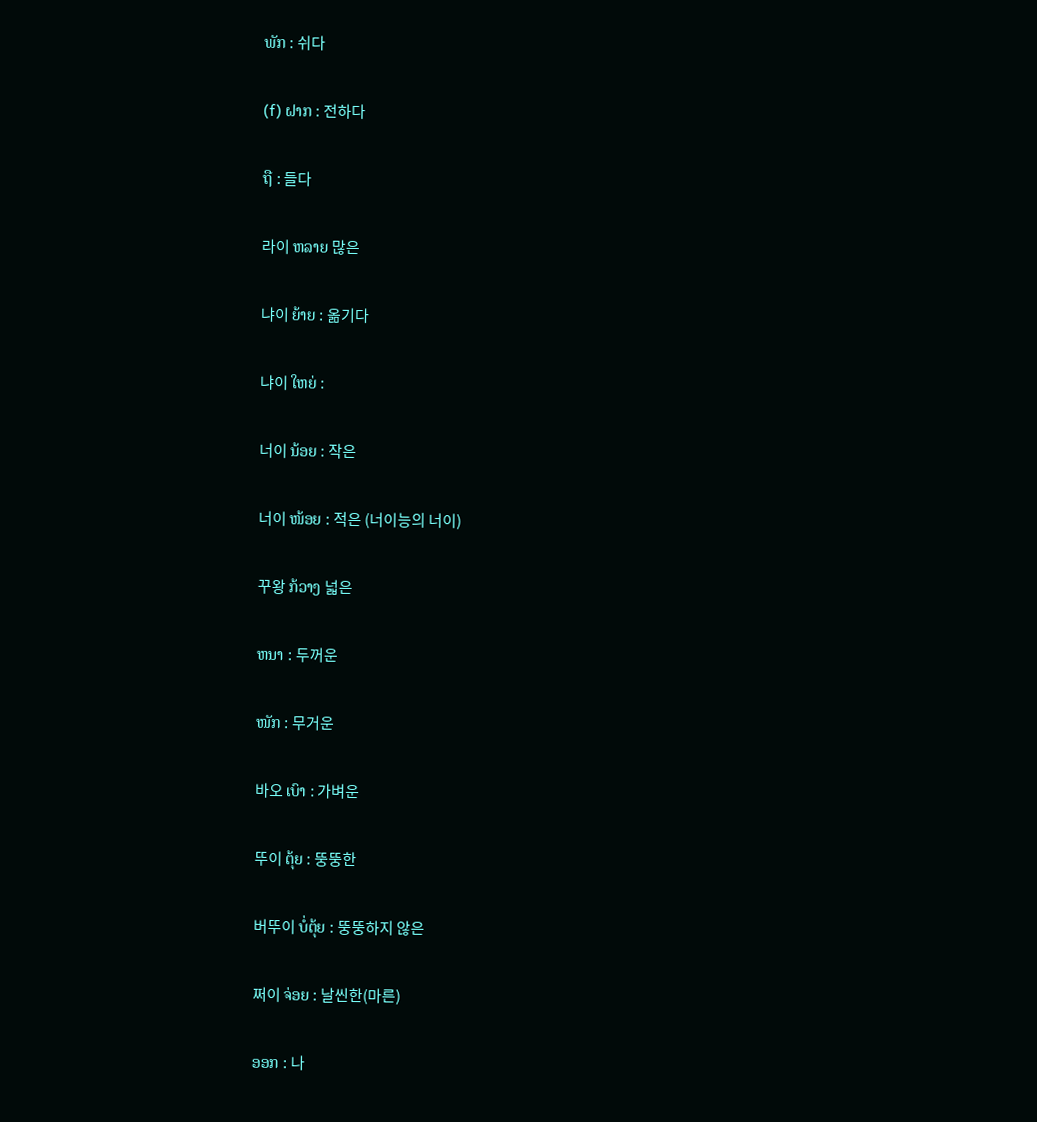ພັກ : 쉬다

(f) ຝາກ : 전하다

ຖື : 들다

라이 ຫລາຍ 많은

냐이 ຍ້າຍ : 옮기다

냐이 ໃຫຍ່ :

너이 ນ້ອຍ : 작은

너이 ໜ້ອຍ : 적은 (너이능의 너이)

꾸왕 ກ້ວາງ 넓은

ຫນາ : 두꺼운

ໜັກ : 무거운

바오 ເບົາ : 가벼운

뚜이 ຕຸ້ຍ : 뚱뚱한

버뚜이 ບໍ່ຕຸ້ຍ : 뚱뚱하지 않은

쩌이 ຈ່ອຍ : 날씬한(마른)

ອອກ : 나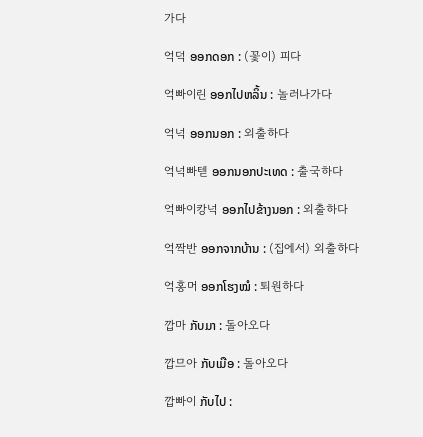가다

억덕 ອອກດອກ : (꽃이) 피다

억빠이린 ອອກໄປຫລິ້ນ : 놀러나가다

억넉 ອອກນອກ : 외출하다

억넉빠텓 ອອກນອກປະເທດ : 출국하다

억빠이캉넉 ອອກໄປຂ້າງນອກ : 외출하다

억짝반 ອອກຈາກບ້ານ : (집에서) 외출하다

억홍머 ອອກໂຮງໝໍ : 퇴원하다

깝마 ກັບມາ : 돌아오다

깝므아 ກັບເມືອ : 돌아오다

깝빠이 ກັບໄປ :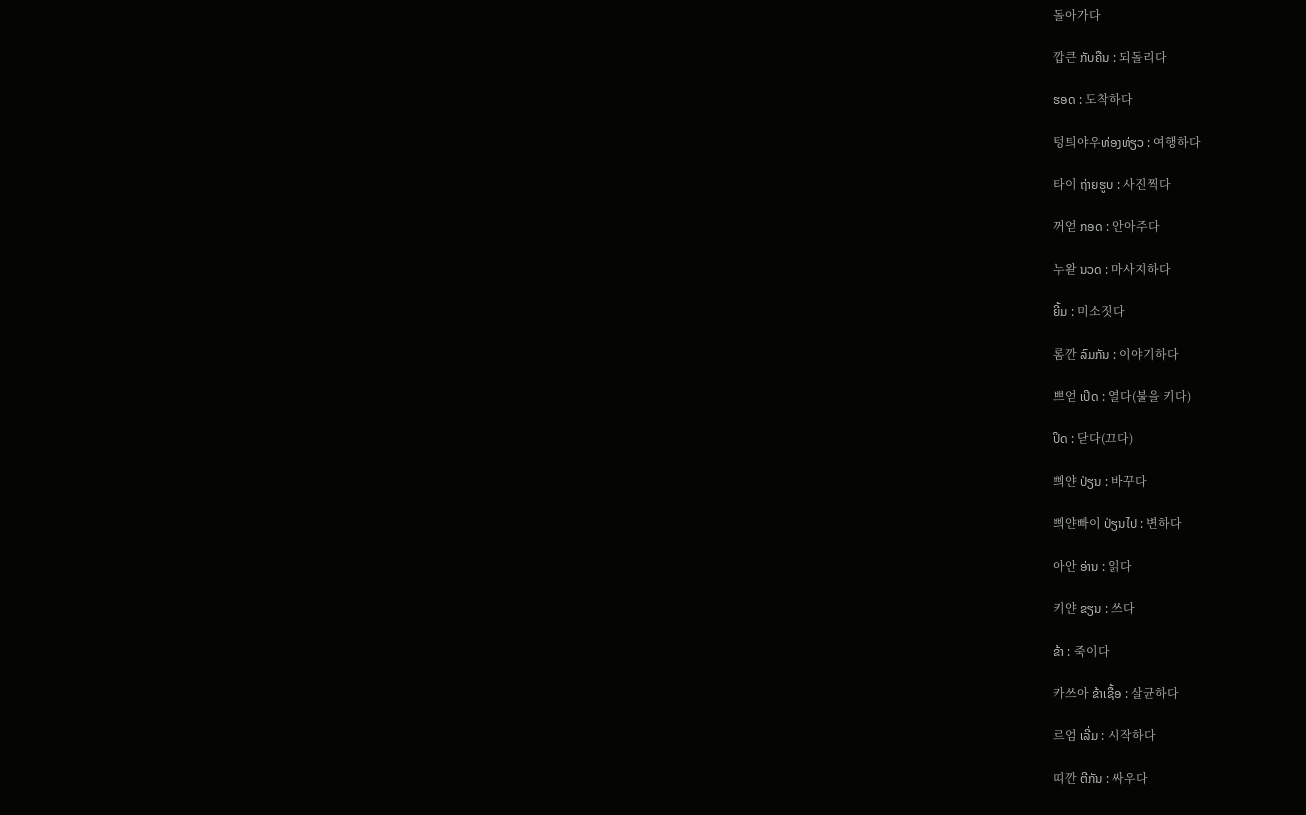돌아가다

깝큰 ກັບຄືນ : 되돌리다

ຮອດ : 도착하다

텅틔야우ທ່ອງທ່ຽວ : 여행하다

타이 ຖ່າຍຮູບ : 사진찍다

꺼얻 ກອດ : 안아주다

누왇 ນວດ : 마사지하다

ຍີ້ມ : 미소짓다

롬깐 ລົມກັນ : 이야기하다

쁘얻 ເປິດ : 열다(불을 키다)

ປິດ : 닫다(끄다)

쁴얀 ປ່ຽນ : 바꾸다

쁴얀빠이 ປ່ຽນໄປ : 변하다

아안 ອ່ານ : 읽다

키얀 ຂຽນ : 쓰다

ຂ້າ : 죽이다

카쓰아 ຂ້າເຊື້ອ : 살균하다

르엄 ເລີ່ມ : 시작하다

띠깐 ຕີກັນ : 싸우다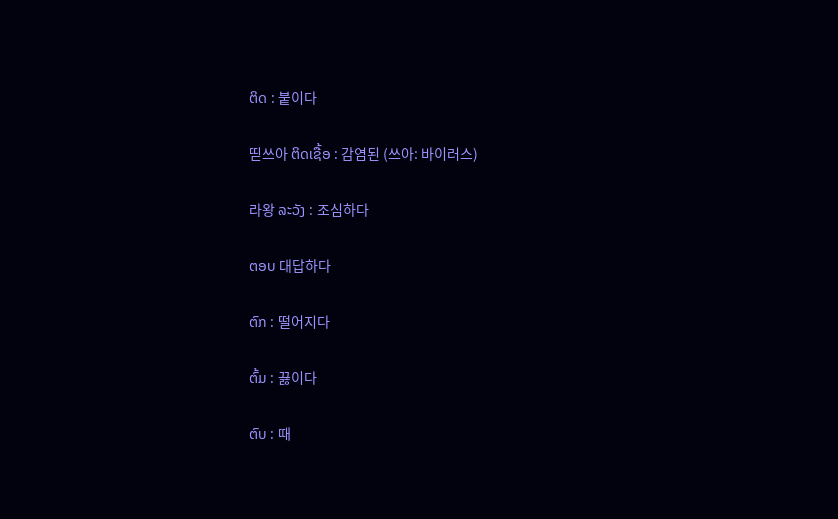ຕິດ : 붙이다

띧쓰아 ຕິດເຊື້ອ : 감염된 (쓰아: 바이러스)

라왕 ລະວັງ : 조심하다

ຕອບ 대답하다

ຕົກ : 떨어지다

ຕົ້ມ : 끓이다

ຕົບ : 때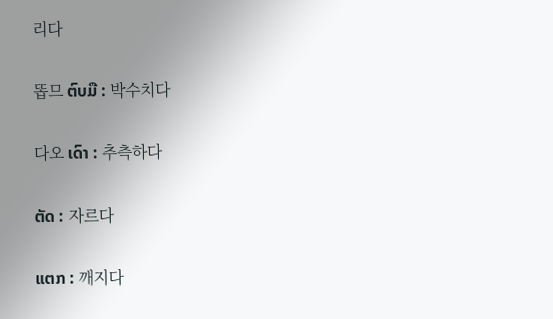리다

똡므 ຕົບມື : 박수치다

다오 ເດົາ : 추측하다

ຕັດ : 자르다

ແຕກ : 깨지다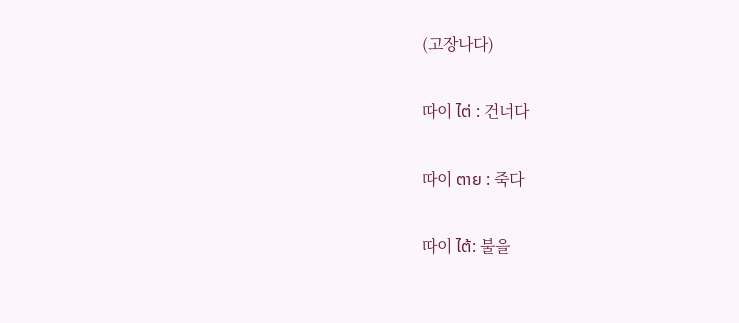(고장나다)

따이 ໄຕ່ : 건너다

따이 ຕາຍ : 죽다

따이 ໄຕ້: 불을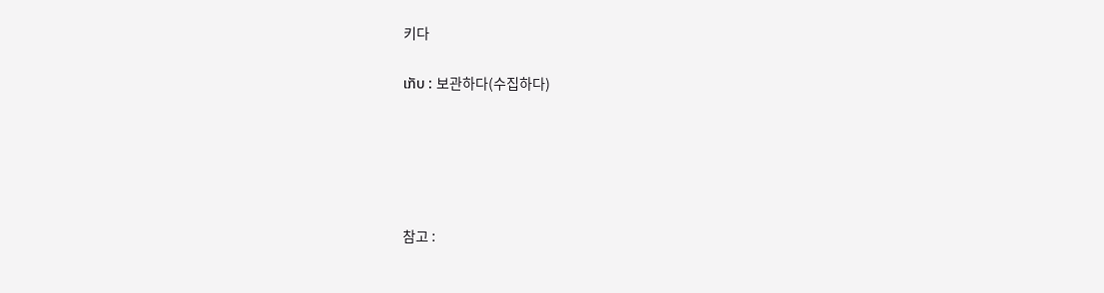키다

ເກັບ : 보관하다(수집하다)





참고 :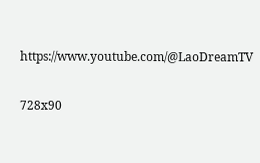https://www.youtube.com/@LaoDreamTV

728x90